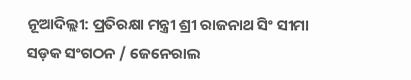ନୂଆଦିଲ୍ଲୀ: ପ୍ରତିରକ୍ଷା ମନ୍ତ୍ରୀ ଶ୍ରୀ ରାଜନାଥ ସିଂ ସୀମା ସଡ଼କ ସଂଗଠନ / ଜେନେରାଲ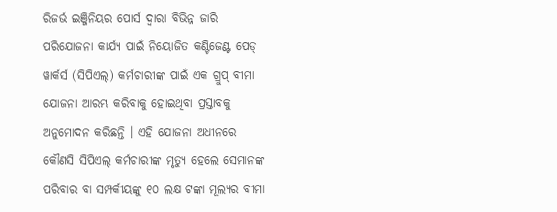ରିଜର୍ଭ ଇଞ୍ଜିନିୟର ପୋର୍ସ ଦ୍ଵାରା ବିଭିନ୍ନ ଜାରି ପରିଯୋଜନା କାର୍ଯ୍ୟ ପାଇଁ ନିୟୋଜିତ କଣ୍ଟିଜେଣ୍ଟ ପେଡ୍ ୱାର୍କର୍ସ (ସିପିଏଲ୍) କର୍ମଚାରୀଙ୍କ ପାଇଁ ଏକ ଗ୍ରୁପ୍ ବୀମା ଯୋଜନା ଆରମ୍ଭ କରିବାକୁ ହୋଇଥିବା ପ୍ରସ୍ତାବକୁ ଅନୁମୋଦନ କରିଛନ୍ତି । ଏହି ଯୋଜନା ଅଧୀନରେ କୌଣସି ସିପିଏଲ୍ କର୍ମଚାରୀଙ୍କ ମୃତ୍ୟୁ ହେଲେ ସେମାନଙ୍କ ପରିବାର ବା ସମ୍ପର୍କୀୟଙ୍କୁ ୧୦ ଲକ୍ଷ ଟଙ୍କା ମୂଲ୍ୟର ବୀମା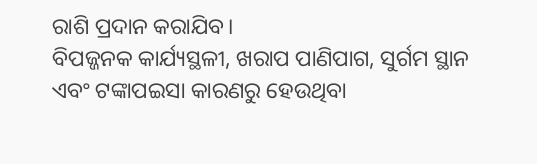ରାଶି ପ୍ରଦାନ କରାଯିବ।
ବିପଜ୍ଜନକ କାର୍ଯ୍ୟସ୍ଥଳୀ, ଖରାପ ପାଣିପାଗ, ସୁର୍ଗମ ସ୍ଥାନ ଏବଂ ଟଙ୍କାପଇସା କାରଣରୁ ହେଉଥିବା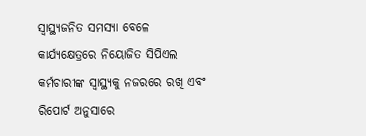ସ୍ଵାସ୍ଥ୍ୟଜନିତ ସମସ୍ୟା ବେଳେ କାର୍ଯ୍ୟକ୍ଷେତ୍ରରେ ନିୟୋଜିତ ସିପିଏଲ କର୍ମଚାରୀଙ୍କ ସ୍ଵାସ୍ଥ୍ୟକୁ ନଜରରେ ରଖି ଏବଂ ରିପୋର୍ଟ ଅନୁସାରେ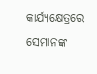କାର୍ଯ୍ୟକ୍ଷେତ୍ରରେ ସେମାନଙ୍କ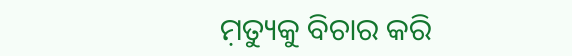ମ଼ତ୍ୟୁକୁ ବିଚାର କରି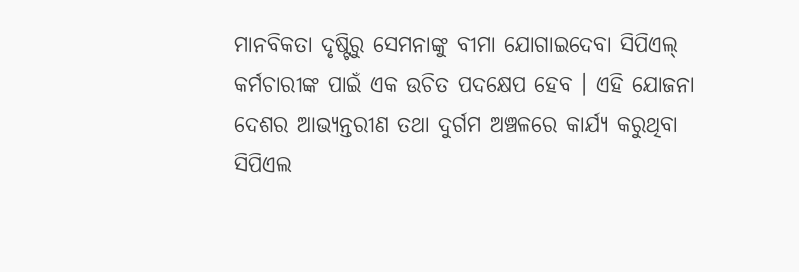ମାନବିକତା ଦୃଷ୍ଟିରୁ ସେମନାଙ୍କୁ ବୀମା ଯୋଗାଇଦେବା ସିପିଏଲ୍ କର୍ମଚାରୀଙ୍କ ପାଇଁ ଏକ ଉଚିତ ପଦକ୍ଷେପ ହେବ । ଏହି ଯୋଜନା ଦେଶର ଆଭ୍ୟନ୍ତରୀଣ ତଥା ଦୁର୍ଗମ ଅଞ୍ଚଳରେ କାର୍ଯ୍ୟ କରୁଥିବା ସିପିଏଲ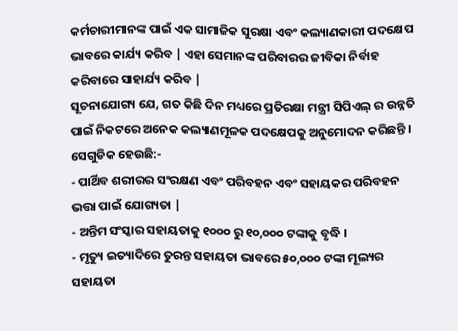କର୍ମଚାରୀମାନଙ୍କ ପାଇଁ ଏକ ସାମାଜିକ ସୁରକ୍ଷା ଏବଂ କଲ୍ୟାଣକାରୀ ପଦକ୍ଷେପ ଭାବରେ କାର୍ଯ୍ୟ କରିବ | ଏହା ସେମାନଙ୍କ ପରିବାରର ଜୀବିକା ନିର୍ବାହ କରିବାରେ ସାହାର୍ଯ୍ୟ କରିବ |
ସୂଚନାଯୋଗ୍ୟ ଯେ, ଗତ କିଛି ଦିନ ମଧ୍ୟରେ ପ୍ରତିରକ୍ଷା ମନ୍ତ୍ରୀ ସିପିଏଲ୍ ର ଉନ୍ନତି ପାଇଁ ନିକଟରେ ଅନେକ କଲ୍ୟାଣମୂଳକ ପଦକ୍ଷେପକୁ ଅନୁମୋଦନ କରିଛନ୍ତି । ସେଗୁଡିକ ହେଉଛି:-
- ପାର୍ଥିବ ଶରୀରର ସଂରକ୍ଷଣ ଏବଂ ପରିବହନ ଏବଂ ସହାୟକର ପରିବହନ ଭତ୍ତା ପାଇଁ ଯୋଗ୍ୟତା |
- ଅନ୍ତିମ ସଂସ୍କାର ସହାୟତାକୁ ୧୦୦୦ ରୁ ୧୦,୦୦୦ ଟଙ୍କାକୁ ବୃଦ୍ଧି ।
- ମୃତ୍ୟୁ ଇତ୍ୟାଦିରେ ତୁରନ୍ତ ସହାୟତା ଭାବରେ ୫୦,୦୦୦ ଟଙ୍କା ମୂଲ୍ୟର ସହାୟତା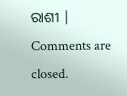ରାଶୀ |
Comments are closed.